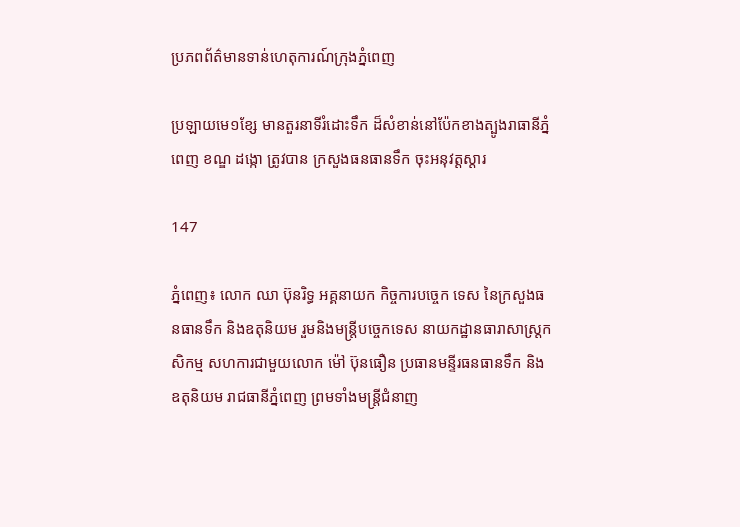ប្រភពព័ត៌មានទាន់ហេតុការណ៍ក្រុងភ្នំពេញ

ប្រឡាយមេ១ខ្សែ មានតួរនាទីរំដោះទឹក ដ៏សំខាន់នៅប៉ែកខាងត្បូងរាធានីភ្នំពេញ ខណ្ឌ ដង្កោ ត្រូវបាន ក្រសួងធនធានទឹក ចុះអនុវត្ដស្ដារ

147

ភ្នំពេញ៖ លោក ឈា ប៊ុនរិទ្ធ អគ្គនាយក កិច្ចការបច្ចេក ទេស នៃក្រសួងធនធានទឹក និងឧតុនិយម រួមនិងមន្រ្តីបច្ចេកទេស នាយកដ្ឋានធារាសាស្រ្ដកសិកម្ម សហការជាមួយលោក ម៉ៅ ប៊ុនធឿន ប្រធានមន្ទីរធនធានទឹក និងឧតុនិយម រាជធានីភ្នំពេញ ព្រមទាំងមន្រ្តីជំនាញ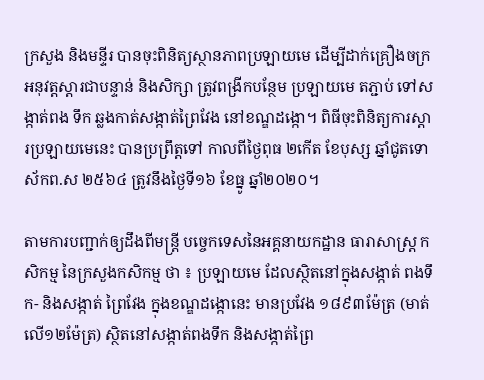ក្រសួង និងមន្ទីរ បានចុះពិនិត្យស្ថានភាពប្រឡាយមេ ដើម្បីដាក់គ្រឿងចក្រ អនុវត្ដស្ដារជាបន្ទាន់ និងសិក្សា ត្រូវពង្រីកបន្ថែម ប្រឡាយមេ តភ្ជាប់ ទៅសង្កាត់ពង ទឹក ឆ្លងកាត់សង្កាត់ព្រៃវែង នៅខណ្ឌដង្កោ។ ពិធីចុះពិនិត្យការស្ដារប្រឡាយមេនេះ បានប្រព្រឹត្ដទៅ កាលពីថ្ងៃពុធ ២កើត ខែបុស្ស ឆ្នាំជូតទោស័កព.ស ២៥៦៤ ត្រូវនឹងថ្ងៃទី១៦ ខែធ្នូ ឆ្នាំ២០២០។

តាមការបញ្ជាក់ឲ្យដឹងពីមន្ដ្រី បច្ចេកទេសនៃអគ្គនាយកដ្ឋាន ធារាសាស្ដ្រ កសិកម្ម នៃក្រសួងកសិកម្ម ថា ៖ ប្រឡាយមេ ដែលស្ថិតនៅក្នុងសង្កាត់ ពងទឹក- និងសង្កាត់ ព្រៃវែង ក្នុងខណ្ឌដង្កោនេះ មានប្រវែង ១៨៩៣ម៉ែត្រ (មាត់លើ១២ម៉ែត្រ) ស្ថិតនៅសង្កាត់ពងទឹក និងសង្កាត់ព្រៃ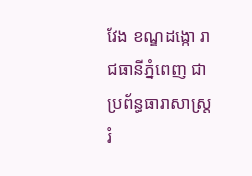វែង ខណ្ឌដង្កោ រាជធានីភ្នំពេញ ជា ប្រព័ន្ធធារាសាស្ត្រ រំ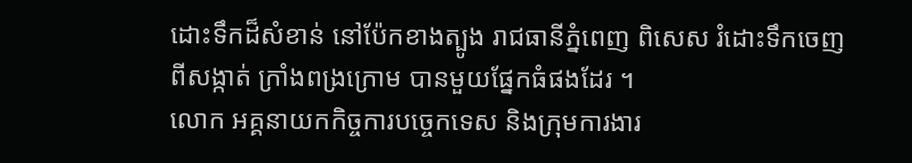ដោះទឹកដ៏សំខាន់ នៅប៉ែកខាងត្បូង រាជធានីភ្នំពេញ ពិសេស រំដោះទឹកចេញ ពីសង្កាត់ ក្រាំងពង្រក្រោម បានមួយផ្នែកធំផងដែរ ។
លោក អគ្គនាយកកិច្ចការបច្ចេកទេស និងក្រុមការងារ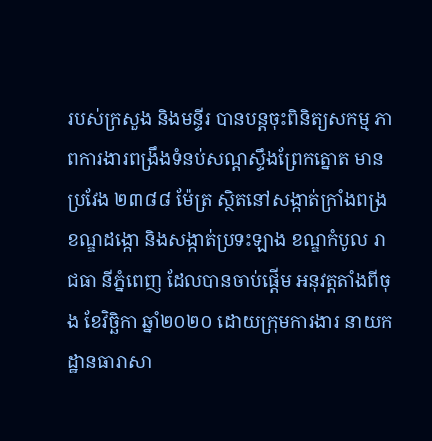របស់ក្រសួង និងមន្ទីរ បានបន្តចុះពិនិត្យសកម្ម ភាពការងារពង្រឹងទំនប់សណ្តស្ទឹងព្រែកត្នោត មាន ប្រវែង ២៣៨៨ ម៉ែត្រ ស្ថិតនៅសង្កាត់ក្រាំងពង្រ ខណ្ឌដង្កោ និងសង្កាត់ប្រទះឡាង ខណ្ឌកំបូល រាជធា នីភ្នំពេញ ដែលបានចាប់ផ្តើម អនុវត្តតាំងពីចុង ខែវិច្ឆិកា ឆ្នាំ២០២០ ដោយក្រុមការងារ នាយកដ្ឋានធារាសា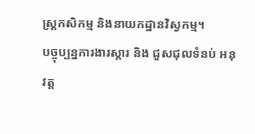ស្ត្រកសិកម្ម និងនាយកដ្ឋានវិស្វកម្ម។
បច្ចុប្បន្នការងារស្ដារ និង ជួសជុលទំនប់ អនុវត្ដ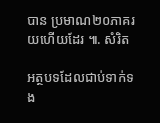បាន ប្រមាណ២០ភាគរយហើយដែរ ៕. សំរិត

អត្ថបទដែលជាប់ទាក់ទង